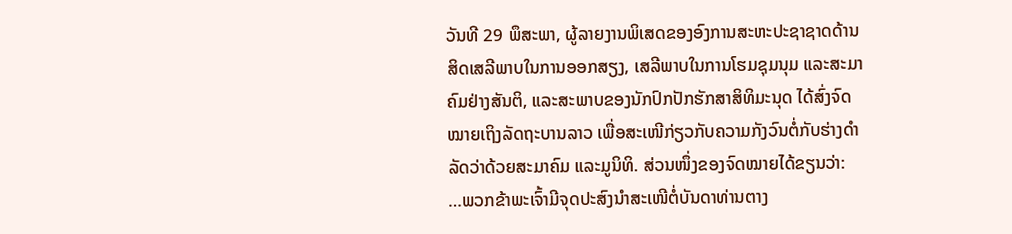ວັນທີ 29 ພຶສະພາ, ຜູ້ລາຍງານພິເສດຂອງອົງການສະຫະປະຊາຊາດດ້ານສິດເສລີພາບໃນການອອກສຽງ, ເສລີພາບໃນການໂຮມຊຸມນຸມ ແລະສະມາຄົມຢ່າງສັນຕິ, ແລະສະພາບຂອງນັກປົກປັກຮັກສາສິທິມະນຸດ ໄດ້ສົ່ງຈົດໝາຍເຖິງລັດຖະບານລາວ ເພື່ອສະເໜີກ່ຽວກັບຄວາມກັງວົນຕໍ່ກັບຮ່າງດຳລັດວ່າດ້ວຍສະມາຄົມ ແລະມູນິທິ. ສ່ວນໜຶ່ງຂອງຈົດໝາຍໄດ້ຂຽນວ່າ:
…ພວກຂ້າພະເຈົ້າມີຈຸດປະສົງນຳສະເໜີຕໍ່ບັນດາທ່ານຕາງ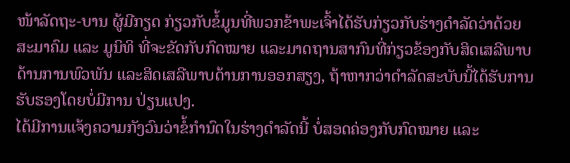ໜ້າລັດຖະ-ບານ ຜູ້ມີກຽດ ກ່ຽວກັບຂໍ້ມູນທີ່ພວກຂ້າພະເຈົ້າໄດ້ຮັບກ່ຽວກັບຮ່າງດຳລັດວ່າດ້ວຍສະມາຄົມ ແລະ ມູນິທິ ທີ່ຈະຂັດກັບກົດໝາຍ ແລະມາດຖານສາກົນທີ່ກ່ຽວຂ້ອງກັບສິດເສລີພາບດ້ານການພົວພັນ ແລະສິດເສລີພາບດ້ານການອອກສຽງ, ຖ້າຫາກວ່າດຳລັດສະບັບນີ້ໄດ້ຮັບການຮັບຮອງໂດຍບໍ່ມີການ ປ່ຽນແປງ.
ໄດ້ມີການແຈ້ງຄວາມກັງວົນວ່າຂໍ້ກຳນົດໃນຮ່າງດຳລັດນີ້ ບໍ່ສອດຄ່ອງກັບກົດໝາຍ ແລະ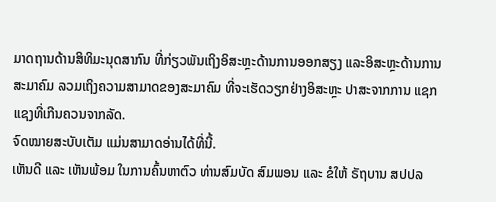ມາດຖານດ້ານສິທິມະນຸດສາກົນ ທີ່ກ່ຽວພັນເຖິງອິສະຫຼະດ້ານການອອກສຽງ ແລະອິສະຫຼະດ້ານການ ສະມາຄົມ ລວມເຖິງຄວາມສາມາດຂອງສະມາຄົມ ທີ່ຈະເຮັດວຽກຢ່າງອິສະຫຼະ ປາສະຈາກການ ແຊກແຊງທີ່ເກີນຄວນຈາກລັດ.
ຈົດໝາຍສະບັບເຕັມ ແມ່ນສາມາດອ່ານໄດ້ທີ່ນີ້.
ເຫັນດີ ແລະ ເຫັນພ້ອມ ໃນການຄົ້ນຫາຕົວ ທ່ານສົມບັດ ສົມພອນ ແລະ ຂໍໃຫ້ ຣັຖບານ ສປປລ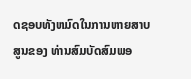ດຊອບທັງຫມົດໃນການຫາຍສາບສູນຂອງ ທ່ານສົມບັດສົມພອ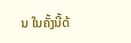ນ ໃນຄັ້ງນີ້ດ້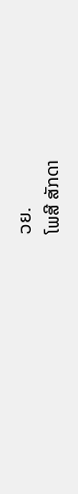ວຍ.
ໂພສີ ສັກດາ